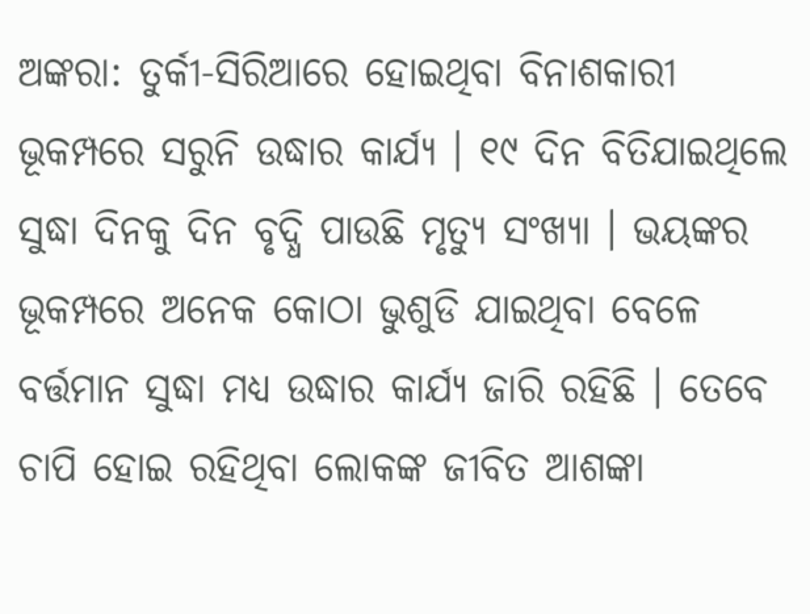ଅଙ୍କରା: ତୁର୍କୀ-ସିରିଆରେ ହୋଇଥିବା ବିନାଶକାରୀ ଭୂକମ୍ପରେ ସରୁନି ଉଦ୍ଧାର କାର୍ଯ୍ୟ । ୧୯ ଦିନ ବିତିଯାଇଥିଲେ ସୁଦ୍ଧା ଦିନକୁ ଦିନ ବୃଦ୍ଧି ପାଉଛି ମୃତ୍ୟୁ ସଂଖ୍ୟା । ଭୟଙ୍କର ଭୂକମ୍ପରେ ଅନେକ କୋଠା ଭୁଶୁଡି ଯାଇଥିବା ବେଳେ ବର୍ତ୍ତମାନ ସୁଦ୍ଧା ମଧ୍ୟ ଉଦ୍ଧାର କାର୍ଯ୍ୟ ଜାରି ରହିଛି । ତେବେ ଚାପି ହୋଇ ରହିଥିବା ଲୋକଙ୍କ ଜୀବିତ ଆଶଙ୍କା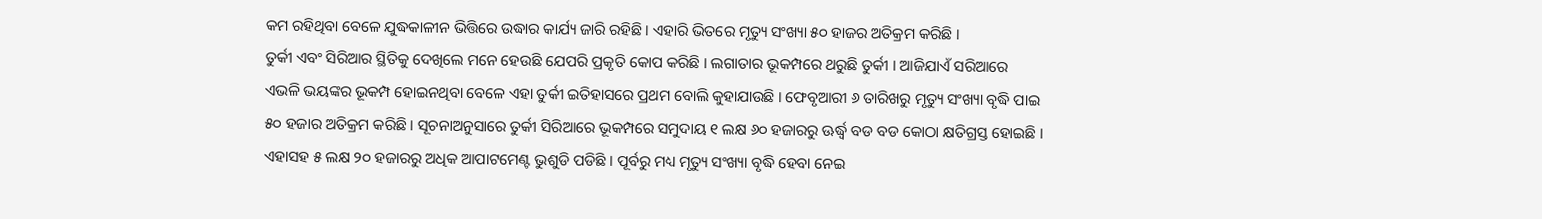କମ ରହିଥିବା ବେଳେ ଯୁଦ୍ଧକାଳୀନ ଭିତ୍ତିରେ ଉଦ୍ଧାର କାର୍ଯ୍ୟ ଜାରି ରହିଛି । ଏହାରି ଭିତରେ ମୃତ୍ୟୁ ସଂଖ୍ୟା ୫୦ ହାଜର ଅତିକ୍ରମ କରିଛି ।
ତୁର୍କୀ ଏବଂ ସିରିଆର ସ୍ଥିତିକୁ ଦେଖିଲେ ମନେ ହେଉଛି ଯେପରି ପ୍ରକୃତି କୋପ କରିଛି । ଲଗାତାର ଭୂକମ୍ପରେ ଥରୁଛି ତୁର୍କୀ । ଆଜିଯାଏଁ ସରିଆରେ ଏଭଳି ଭୟଙ୍କର ଭୂକମ୍ପ ହୋଇନଥିବା ବେଳେ ଏହା ତୁର୍କୀ ଇତିହାସରେ ପ୍ରଥମ ବୋଲି କୁହାଯାଉଛି । ଫେବୃଆରୀ ୬ ତାରିଖରୁ ମୃତ୍ୟୁ ସଂଖ୍ୟା ବୃଦ୍ଧି ପାଇ ୫୦ ହଜାର ଅତିକ୍ରମ କରିଛି । ସୂଚନାଅନୁସାରେ ତୁର୍କୀ ସିରିଆରେ ଭୂକମ୍ପରେ ସମୁଦାୟ ୧ ଲକ୍ଷ ୬୦ ହଜାରରୁ ଊର୍ଦ୍ଧ୍ବ ବଡ ବଡ କୋଠା କ୍ଷତିଗ୍ରସ୍ତ ହୋଇଛି । ଏହାସହ ୫ ଲକ୍ଷ ୨୦ ହଜାରରୁ ଅଧିକ ଆପାଟମେଣ୍ଟ ଭୁଶୁଡି ପଡିଛି । ପୂର୍ବରୁ ମଧ୍ୟ ମୃତ୍ୟୁ ସଂଖ୍ୟା ବୃଦ୍ଧି ହେବା ନେଇ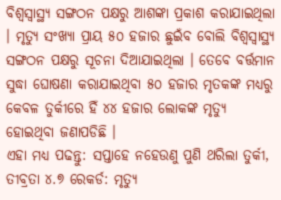ବିଶ୍ବସ୍ବାସ୍ଥ୍ୟ ସଙ୍ଗଠନ ପକ୍ଷରୁ ଆଶଙ୍କା ପ୍ରକାଶ କରାଯାଇଥିଲା । ମୃତ୍ୟୁ ସଂଖ୍ୟା ପ୍ରାୟ ୫୦ ହଜାର ଛୁଇଁବ ବୋଲି ବିଶ୍ବସ୍ବାସ୍ଥ୍ୟ ସଙ୍ଗଠନ ପକ୍ଷରୁ ସୂଚନା ଦିଆଯାଇଥିଲା । ତେବେ ବର୍ତ୍ତମାନ ସୁଦ୍ଧା ଘୋଷଣା କରାଯାଇଥିବା ୫୦ ହଜାର ମୃତକଙ୍କ ମଧ୍ୟରୁ କେବଳ ତୁର୍କୀରେ ହିଁ ୪୪ ହଜାର ଲୋକଙ୍କ ମୃତ୍ୟୁ ହୋଇଥିବା ଜଣାପଡିଛି ।
ଏହା ମଧ୍ୟ ପଢନ୍ତୁ: ସପ୍ତାହେ ନହେଉଣୁ ପୁଣି ଥରିଲା ତୁର୍କୀ, ତୀବ୍ରତା ୪.୭ ରେକର୍ଡ: ମୃତ୍ୟୁ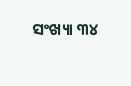ସଂଖ୍ୟା ୩୪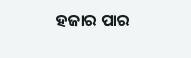ହଜାର ପାର